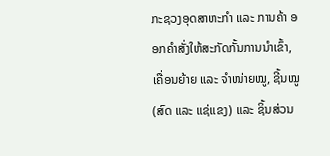ກະຊວງອຸດສາຫະກຳ ແລະ ການຄ້າ ອອກຄຳສັ່ງໃຫ້ສະກັດກັ້ນການນໍາເຂົ້າ, ເຄື່ອນຍ້າຍ ແລະ ຈໍາໜ່າຍໝູ, ຊີ້ນໝູ (ສົດ ແລະ ແຊ່ແຂງ) ແລະ ຊິ້ນສ່ວນ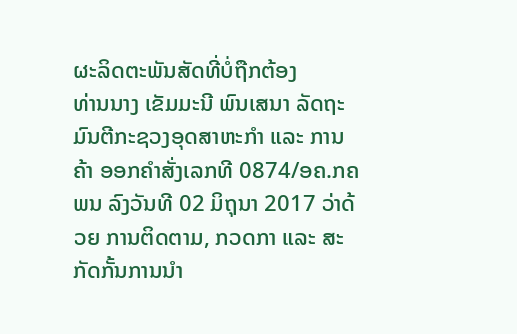ຜະລິດຕະພັນສັດທີ່ບໍ່ຖືກຕ້ອງ
ທ່ານນາງ ເຂັມມະນີ ພົນເສນາ ລັດຖະມົນຕີກະຊວງອຸດສາຫະກຳ ແລະ ການຄ້າ ອອກຄຳສັ່ງເລກທີ 0874/ອຄ.ກຄພນ ລົງວັນທີ 02 ມິຖຸນາ 2017 ວ່າດ້ວຍ ການຕິດຕາມ, ກວດກາ ແລະ ສະກັດກັ້ນການນໍາ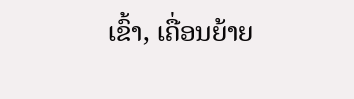ເຂົ້າ, ເຄື່ອນຍ້າຍ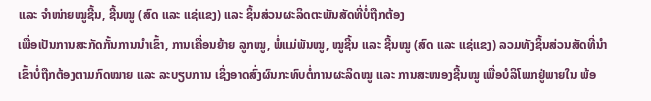ແລະ ຈໍາໜ່າຍໝູຊີ້ນ, ຊີ້ນໝູ (ສົດ ແລະ ແຊ່ແຂງ) ແລະ ຊິ້ນສ່ວນຜະລິດຕະພັນສັດທີ່ບໍ່ຖືກຕ້ອງ
ເພື່ອເປັນການສະກັດກັ້ນການນໍາເຂົ້າ, ການເຄື່ອນຍ້າຍ ລູກໝູ, ພໍ່ແມ່ພັນໝູ, ໝູຊີ້ນ ແລະ ຊີ້ນໝູ (ສົດ ແລະ ແຊ່ແຂງ) ລວມທັງຊິ້ນສ່ວນສັດທີ່ນໍາເຂົ້າບໍ່ຖືກຕ້ອງຕາມກົດໝາຍ ແລະ ລະບຽບການ ເຊິ່ງອາດສົ່ງຜົນກະທົບຕໍ່ການຜະລິດໝູ ແລະ ການສະໜອງຊີ້ນໝູ ເພື່ອບໍລິໂພກຢູ່ພາຍໃນ ພ້ອ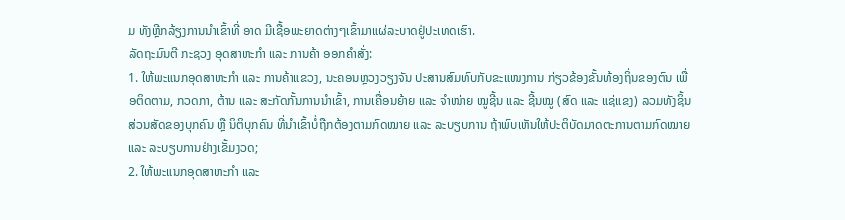ມ ທັງຫຼີກລ້ຽງການນໍາເຂົ້າທີ່ ອາດ ມີເຊື້ອພະຍາດຕ່າງໆເຂົ້າມາແຜ່ລະບາດຢູ່ປະເທດເຮົາ.
ລັດຖະມົນຕີ ກະຊວງ ອຸດສາຫະກຳ ແລະ ການຄ້າ ອອກຄຳສັ່ງ:
1. ໃຫ້ພະແນກອຸດສາຫະກຳ ແລະ ການຄ້າແຂວງ, ນະຄອນຫຼວງວຽງຈັນ ປະສານສົມທົບກັບຂະແໜງການ ກ່ຽວຂ້ອງຂັ້ນທ້ອງຖິ່ນຂອງຕົນ ເພື່ອຕິດຕາມ, ກວດກາ, ຕ້ານ ແລະ ສະກັດກັ້ນການນໍາເຂົ້າ, ການເຄື່ອນຍ້າຍ ແລະ ຈຳໜ່າຍ ໝູຊີ້ນ ແລະ ຊີ້ນໝູ (ສົດ ແລະ ແຊ່ແຂງ) ລວມທັງຊິ້ນສ່ວນສັດຂອງບຸກຄົນ ຫຼື ນິຕິບຸກຄົນ ທີ່ນໍາເຂົ້າບໍ່ຖືກຕ້ອງຕາມກົດໝາຍ ແລະ ລະບຽບການ ຖ້າພົບເຫັນໃຫ້ປະຕິບັດມາດຕະການຕາມກົດໝາຍ ແລະ ລະບຽບການຢ່າງເຂັ້ມງວດ;
2. ໃຫ້ພະແນກອຸດສາຫະກໍາ ແລະ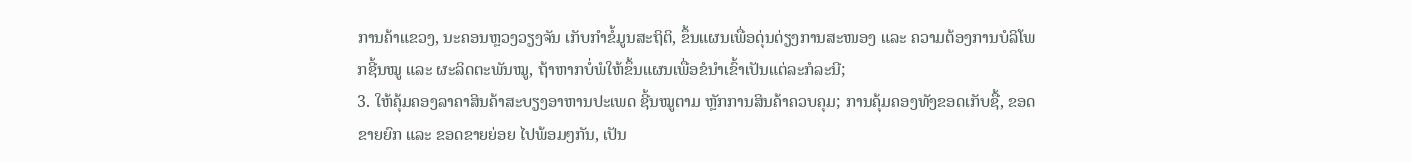ການຄ້າແຂວງ, ນະຄອນຫຼວງວຽງຈັນ ເກັບກໍາຂໍ້ມູນສະຖິຕິ, ຂຶ້ນແຜນເພື່ອດຸ່ນດ່ຽງການສະໜອງ ແລະ ຄວາມຕ້ອງການບໍລິໂພກຊີ້ນໝູ ແລະ ຜະລິດຕະພັນໝູ, ຖ້າຫາກບໍ່ພໍໃຫ້ຂຶ້ນແຜນເພື່ອຂໍນໍາເຂົ້າເປັນແຕ່ລະກໍລະນີ;
3. ໃຫ້ຄຸ້ມຄອງລາຄາສິນຄ້າສະບຽງອາຫານປະເພດ ຊີ້ນໝູຕາມ ຫຼັກການສິນຄ້າຄວບຄຸມ; ການຄຸ້ມຄອງທັງຂອດເກັບຊື້, ຂອດຂາຍຍົກ ແລະ ຂອດຂາຍຍ່ອຍ ໄປພ້ອມໆກັນ, ເປັນ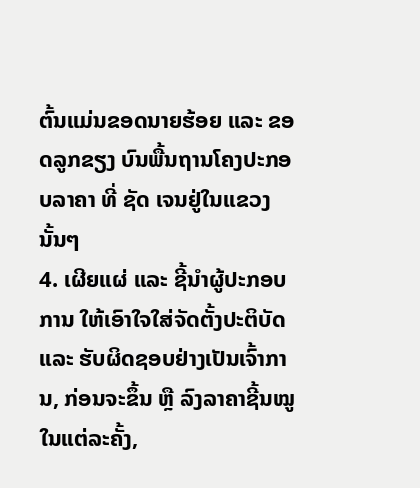ຕົ້ນແມ່ນຂອດນາຍຮ້ອຍ ແລະ ຂອດລູກຂຽງ ບົນພື້ນຖານໂຄງປະກອບລາຄາ ທີ່ ຊັດ ເຈນຢູ່ໃນແຂວງນັ້ນໆ
4. ເຜີຍແຜ່ ແລະ ຊີ້ນຳຜູ້ປະກອບການ ໃຫ້ເອົາໃຈໃສ່ຈັດຕັ້ງປະຕິບັດ ແລະ ຮັບຜິດຊອບຢ່າງເປັນເຈົ້າການ, ກ່ອນຈະຂຶ້ນ ຫຼື ລົງລາຄາຊີ້ນໝູໃນແຕ່ລະຄັ້ງ,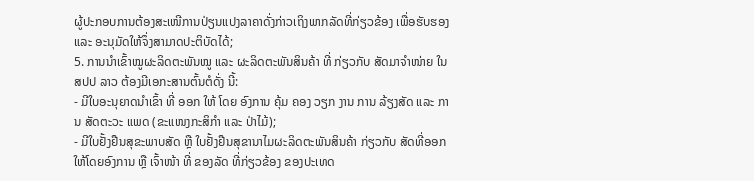ຜູ້ປະກອບການຕ້ອງສະເໜີການປ່ຽນແປງລາຄາດັ່ງກ່າວເຖິງພາກລັດທີ່ກ່ຽວຂ້ອງ ເພື່ອຮັບຮອງ ແລະ ອະນຸມັດໃຫ້ຈຶ່ງສາມາດປະຕິບັດໄດ້;
5. ການນຳເຂົ້າໝູຜະລິດຕະພັນໝູ ແລະ ຜະລິດຕະພັນສິນຄ້າ ທີ່ ກ່ຽວກັບ ສັດມາຈຳໜ່າຍ ໃນ ສປປ ລາວ ຕ້ອງມີເອກະສານຕົ້ນຕໍດັ່ງ ນີ້:
- ມີໃບອະນຸຍາດນຳເຂົ້າ ທີ່ ອອກ ໃຫ້ ໂດຍ ອົງການ ຄຸ້ມ ຄອງ ວຽກ ງານ ການ ລ້ຽງສັດ ແລະ ການ ສັດຕະວະ ແພດ (ຂະແໜງກະສິກຳ ແລະ ປ່າໄມ້);
- ມີໃບຢັ້ງຢືນສຸຂະພາບສັດ ຫຼື ໃບຢັ້ງຢືນສຸຂານາໄມຜະລິດຕະພັນສິນຄ້າ ກ່ຽວກັບ ສັດທີ່ອອກໃຫ້ໂດຍອົງການ ຫຼື ເຈົ້າໜ້າ ທີ່ ຂອງລັດ ທີ່ກ່ຽວຂ້ອງ ຂອງປະເທດ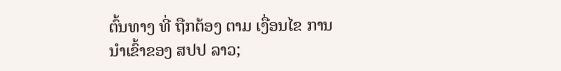ຕົ້ນທາງ ທີ່ ຖືກຕ້ອງ ຕາມ ເງື່ອນໄຂ ການນຳເຂົ້າຂອງ ສປປ ລາວ;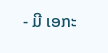- ມີ ເອກະ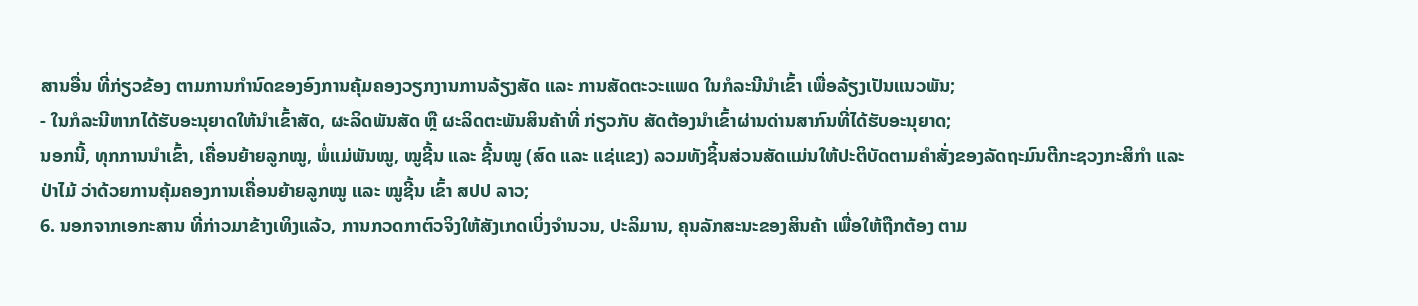ສານອື່ນ ທີ່ກ່ຽວຂ້ອງ ຕາມການກຳນົດຂອງອົງການຄຸ້ມຄອງວຽກງານການລ້ຽງສັດ ແລະ ການສັດຕະວະແພດ ໃນກໍລະນີນຳເຂົ້າ ເພື່ອລ້ຽງເປັນແນວພັນ;
- ໃນກໍລະນີຫາກໄດ້ຮັບອະນຸຍາດໃຫ້ນຳເຂົ້າສັດ, ຜະລິດພັນສັດ ຫຼື ຜະລິດຕະພັນສິນຄ້າທີ່ ກ່ຽວກັບ ສັດຕ້ອງນຳເຂົ້າຜ່ານດ່ານສາກົນທີ່ໄດ້ຮັບອະນຸຍາດ;
ນອກນີ້, ທຸກການນໍາເຂົ້າ, ເຄື່ອນຍ້າຍລູກໝູ, ພໍ່ແມ່ພັນໝູ, ໝູຊີ້ນ ແລະ ຊີ້ນໝູ (ສົດ ແລະ ແຊ່ແຂງ) ລວມທັງຊິ້ນສ່ວນສັດແມ່ນໃຫ້ປະຕິບັດຕາມຄໍາສັ່ງຂອງລັດຖະມົນຕີກະຊວງກະສິກໍາ ແລະ ປ່າໄມ້ ວ່າດ້ວຍການຄຸ້ມຄອງການເຄື່ອນຍ້າຍລູກໝູ ແລະ ໝູຊີ້ນ ເຂົ້າ ສປປ ລາວ;
6. ນອກຈາກເອກະສານ ທີ່ກ່າວມາຂ້າງເທິງແລ້ວ, ການກວດກາຕົວຈິງໃຫ້ສັງເກດເບິ່ງຈຳນວນ, ປະລິມານ, ຄຸນລັກສະນະຂອງສິນຄ້າ ເພື່ອໃຫ້ຖືກຕ້ອງ ຕາມ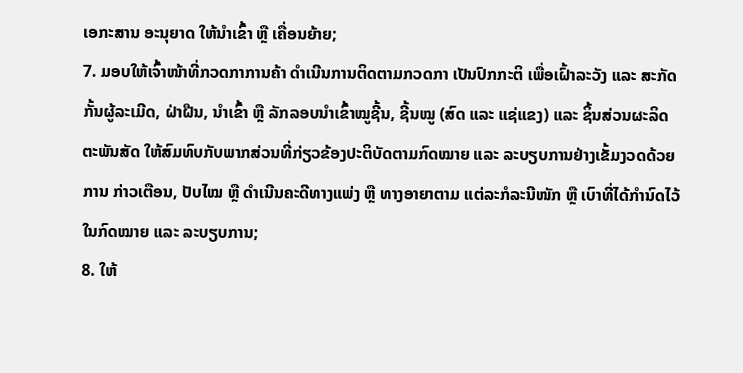ເອກະສານ ອະນຸຍາດ ໃຫ້ນຳເຂົ້າ ຫຼື ເຄື່ອນຍ້າຍ;
7. ມອບໃຫ້ເຈົ້າໜ້າທີ່ກວດກາການຄ້າ ດຳເນີນການຕິດຕາມກວດກາ ເປັນປົກກະຕິ ເພື່ອເຝົ້າລະວັງ ແລະ ສະກັດກັ້ນຜູ້ລະເມີດ, ຝ່າຝືນ, ນຳເຂົ້າ ຫຼື ລັກລອບນຳເຂົ້າໝູຊີ້ນ, ຊີ້ນໝູ (ສົດ ແລະ ແຊ່ແຂງ) ແລະ ຊິ້ນສ່ວນຜະລິດຕະພັນສັດ ໃຫ້ສົມທົບກັບພາກສ່ວນທີ່ກ່ຽວຂ້ອງປະຕິບັດຕາມກົດໝາຍ ແລະ ລະບຽບການຢ່າງເຂັ້ມງວດດ້ວຍການ ກ່າວເຕືອນ, ປັບໄໝ ຫຼື ດຳເນີນຄະດີທາງແພ່ງ ຫຼື ທາງອາຍາຕາມ ແຕ່ລະກໍລະນີໜັກ ຫຼື ເບົາທີ່ໄດ້ກຳນົດໄວ້ໃນກົດໝາຍ ແລະ ລະບຽບການ;
8. ໃຫ້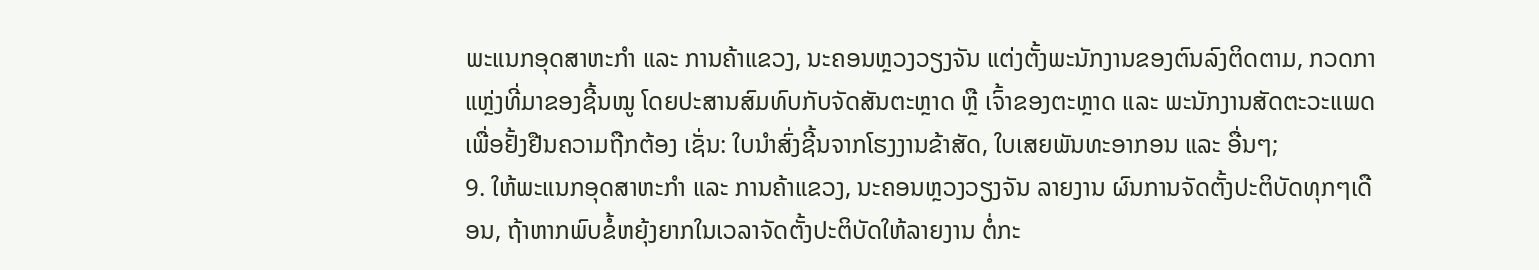ພະແນກອຸດສາຫະກຳ ແລະ ການຄ້າແຂວງ, ນະຄອນຫຼວງວຽງຈັນ ແຕ່ງຕັ້ງພະນັກງານຂອງຕົນລົງຕິດຕາມ, ກວດກາແຫຼ່ງທີ່ມາຂອງຊີ້ນໝູ ໂດຍປະສານສົມທົບກັບຈັດສັນຕະຫຼາດ ຫຼື ເຈົ້າຂອງຕະຫຼາດ ແລະ ພະນັກງານສັດຕະວະແພດ ເພື່ອຢັ້ງຢືນຄວາມຖືກຕ້ອງ ເຊັ່ນ: ໃບນຳສົ່ງຊີ້ນຈາກໂຮງງານຂ້າສັດ, ໃບເສຍພັນທະອາກອນ ແລະ ອື່ນໆ;
9. ໃຫ້ພະແນກອຸດສາຫະກຳ ແລະ ການຄ້າແຂວງ, ນະຄອນຫຼວງວຽງຈັນ ລາຍງານ ຜົນການຈັດຕັ້ງປະຕິບັດທຸກໆເດືອນ, ຖ້າຫາກພົບຂໍ້ຫຍຸ້ງຍາກໃນເວລາຈັດຕັ້ງປະຕິບັດໃຫ້ລາຍງານ ຕໍ່ກະ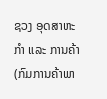ຊວງ ອຸດສາຫະກຳ ແລະ ການຄ້າ (ກົມການຄ້າພາ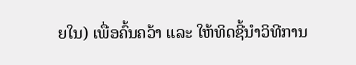ຍໃນ) ເພື່ອຄົ້ນຄວ້າ ແລະ ໃຫ້ທິດຊີ້ນຳວິທີການ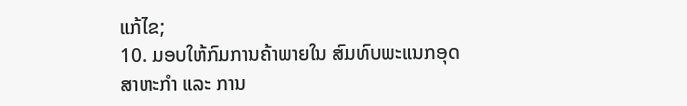ແກ້ໄຂ;
10. ມອບໃຫ້ກົມການຄ້າພາຍໃນ ສົມທົບພະແນກອຸດສາຫະກໍາ ແລະ ການ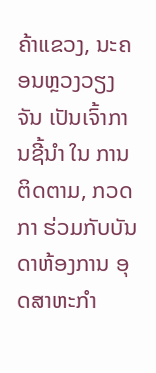ຄ້າແຂວງ, ນະຄອນຫຼວງວຽງຈັນ ເປັນເຈົ້າການຊີ້ນໍາ ໃນ ການຕິດຕາມ, ກວດກາ ຮ່ວມກັບບັນດາຫ້ອງການ ອຸດສາຫະກຳ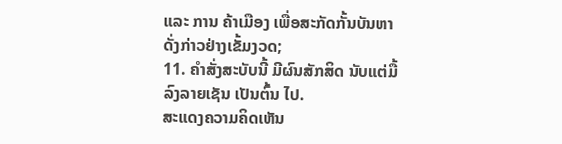ແລະ ການ ຄ້າເມືອງ ເພື່ອສະກັດກັ້ນບັນຫາດັ່ງກ່າວຢ່າງເຂັ້ມງວດ;
11. ຄຳສັ່ງສະບັບນີ້ ມີຜົນສັກສິດ ນັບແຕ່ມື້ລົງລາຍເຊັນ ເປັນຕົ້ນ ໄປ.
ສະແດງຄວາມຄິດເຫັນ